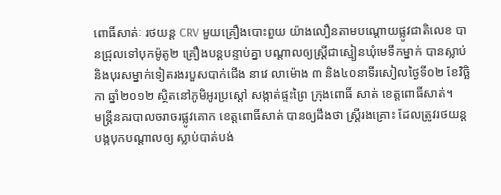ពោធិ៍សាត់ៈ រថយន្ត CRV មួយគ្រឿងបោះពួយ យ៉ាងលឿនតាមបណ្តោយផ្លូវជាតិលេខ បានជ្រុលទៅបុកម៉ូតូ២ គ្រឿងបន្តបន្ទាប់គ្នា បណ្តាលឲ្យស្ត្រីជាស្មៀនឃុំមេទឹកម្នាក់ បានស្លាប់ និងបុរសម្នាក់ទៀតរងរបួសបាក់ជើង នាវេ លាម៉ោង ៣ និង៤០នាទីរសៀលថ្ងៃទី០២ ខែវិច្ឆិកា ឆ្នាំ២០១២ ស្ថិតនៅភូមិអូរប្រស្តៅ សង្កាត់ផ្ទះព្រៃ ក្រុងពោធិ៍ សាត់ ខេត្តពោធិ៍សាត់។
មន្ត្រីនគរបាលចរាចរផ្លូវគោក ខេត្តពោធិ៍សាត់ បានឲ្យដឹងថា ស្ត្រីរងគ្រោះ ដែលត្រូវរថយន្តបង្កបុកបណ្តាលឲ្យ ស្លាប់បាត់បង់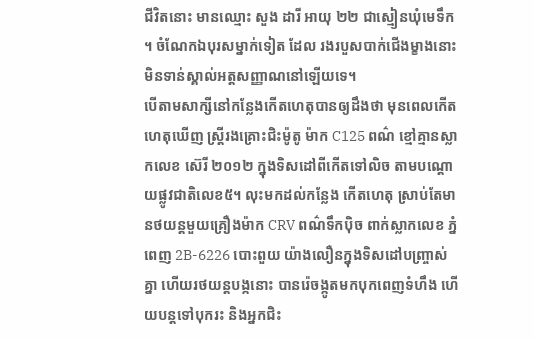ជីវិតនោះ មានឈ្មោះ សួង ដារី អាយុ ២២ ជាស្មៀនឃុំមេទឹក ។ ចំណែកឯបុរសម្នាក់ទៀត ដែល រងរបួសបាក់ជើងម្ខាងនោះ មិនទាន់ស្គាល់អត្តសញ្ញាណនៅឡើយទេ។
បើតាមសាក្សីនៅកន្លែងកើតហេតុបានឲ្យដឹងថា មុនពេលកើតហេតុឃើញ ស្ត្រីរងគ្រោះជិះម៉ូតូ ម៉ាក C125 ពណ៌ ខ្មៅគ្មានស្លាកលេខ ស៊េរី ២០១២ ក្នុងទិសដៅពីកើតទៅលិច តាមបណ្តោយផ្លូវជាតិលេខ៥។ លុះមកដល់កន្លែង កើតហេតុ ស្រាប់តែមានថយន្តមួយគ្រឿងម៉ាក CRV ពណ៌ទឹកប៉ិច ពាក់ស្លាកលេខ ភ្នំពេញ 2B-6226 បោះពួយ យ៉ាងលឿនក្នុងទិសដៅបញ្ច្រាស់គ្នា ហើយរថយន្តបង្កនោះ បានរ៉េចង្កូតមកបុកពេញទំហឹង ហើយបន្តទៅបុករះ និងអ្នកជិះ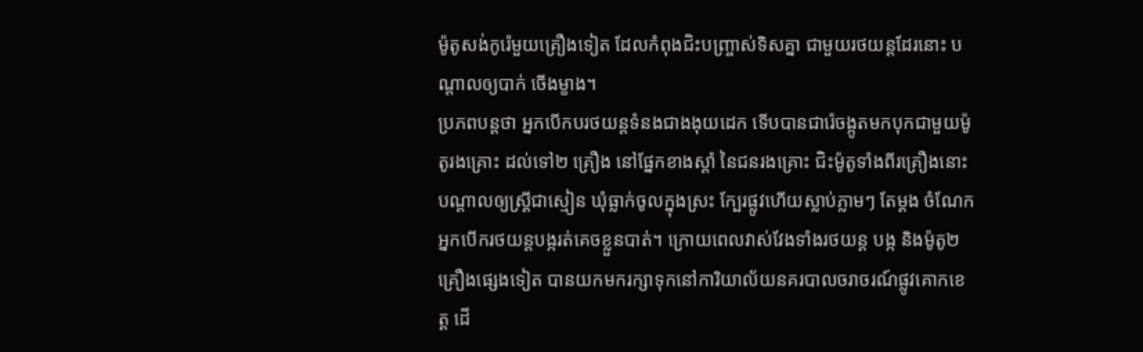ម៉ូតូសង់កូរ៉េមួយគ្រឿងទៀត ដែលកំពុងជិះបញ្ច្រាស់ទិសគ្នា ជាមួយរថយន្តដែរនោះ បណ្តាលឲ្យបាក់ ចើងម្ខាង។
ប្រភពបន្តថា អ្នកបើកបរថយន្តទំនងជាងងុយដេក ទើបបានជារ៉េចង្កូតមកបុកជាមួយម៉ូតូរងគ្រោះ ដល់ទៅ២ គ្រឿង នៅផ្នែកខាងស្តាំ នៃជនរងគ្រោះ ជិះម៉ូតូទាំងពីរគ្រឿងនោះ បណ្តាលឲ្យស្ត្រីជាស្មៀន ឃុំធ្លាក់ចូលក្នុងស្រះ ក្បែរផ្លូវហើយស្លាប់ភ្លាមៗ តែម្តង ចំណែកអ្នកបើករថយន្តបង្ករត់គេចខ្លួនបាត់។ ក្រោយពេលវាស់វែងទាំងរថយន្ត បង្ក និងម៉ូតូ២គ្រឿងផ្សេងទៀត បានយកមករក្សាទុកនៅការិយាល័យនគរបាលចរាចរណ៍ផ្លូវគោកខេត្ត ដើ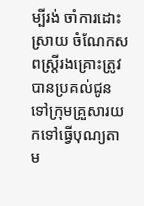ម្បីរង់ ចាំការដោះស្រាយ ចំណែកសពស្ត្រីរងគ្រោះត្រូវបានប្រគល់ជូនទៅក្រុមគ្រួសារយកទៅធ្វើបុណ្យតាម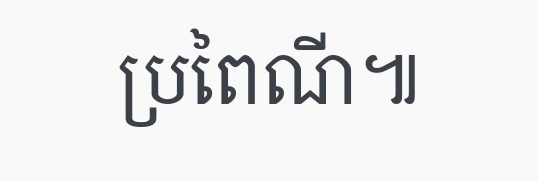ប្រពៃណី៕